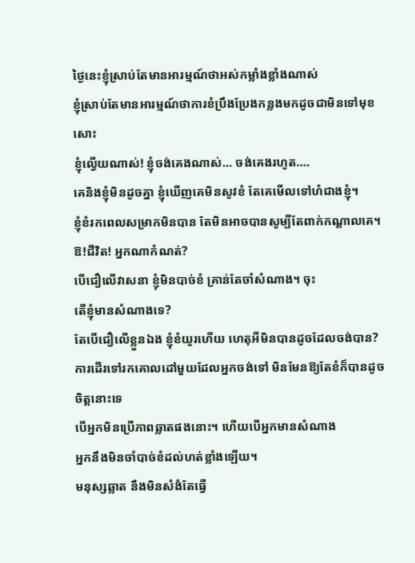ថ្ងៃនេះខ្ញុំស្រាប់តែមានអារម្មណ៍ថាអស់កម្លាំងខ្លាំងណាស់
ខ្ញុំស្រាប់តែមានអារម្មណ៍ថាការខំប្រឹងប្រែងកន្លងមកដូចជាមិនទៅមុខសោះ
ខ្ញុំល្វើយណាស់! ខ្ញុំចង់គេងណាស់… ចង់គេងរហូត….
គេនិងខ្ញុំមិនដូចគ្នា ខ្ញុំឃើញគេមិនសូវខំ តែគេមើលទៅហំជាងខ្ញុំ។
ខ្ញុំខំរកពេលសម្រាកមិនបាន តែមិនអាចបានសូម្បីតែពាក់កណ្តាលគេ។
ឱ!ជីវិត! អ្នកណាកំណត់?
បើជឿលើវាសនា ខ្ញុំមិនបាច់ខំ គ្រាន់តែចាំសំណាង។ ចុះ
តើខ្ញុំមានសំណាងទេ?
តែបើជឿលើខ្លួនឯង ខ្ញុំខំយូរហើយ ហេតុអីមិនបានដូចដែលចង់បាន?
ការដើរទៅរកគោលដៅមួយដែលអ្នកចង់ទៅ មិនមែនឱ្យតែខំក៏បានដូចចិត្តនោះទេ
បើអ្នកមិនប្រើភាពឆ្លាតផងនោះ។ ហើយបើអ្នកមានសំណាង
អ្នកនឹងមិនចាំបាច់ខំដល់ហត់ខ្លាំងឡើយ។
មនុស្សឆ្លាត នឹងមិនសំងំតែធ្វើ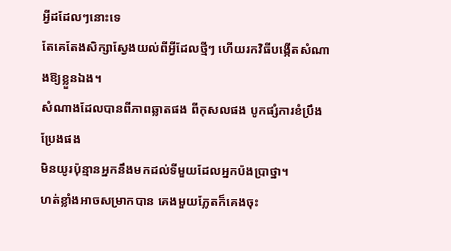អ្វីដដែលៗនោះទេ
តែគេតែងសិក្សាស្វែងយល់ពីអ្វីដែលថ្មីៗ ហើយរកវិធីបង្កើតសំណាងឱ្យខ្លួនឯង។
សំណាងដែលបានពីភាពឆ្លាតផង ពីកុសលផង បូកផ្សំការខំប្រឹងប្រែងផង
មិនយូរប៉ុន្មានអ្នកនឹងមកដល់ទីមួយដែលអ្នកប៉ងប្រាថ្នា។
ហត់ខ្លាំងអាចសម្រាកបាន គេងមួយភ្លែតក៏គេងចុះ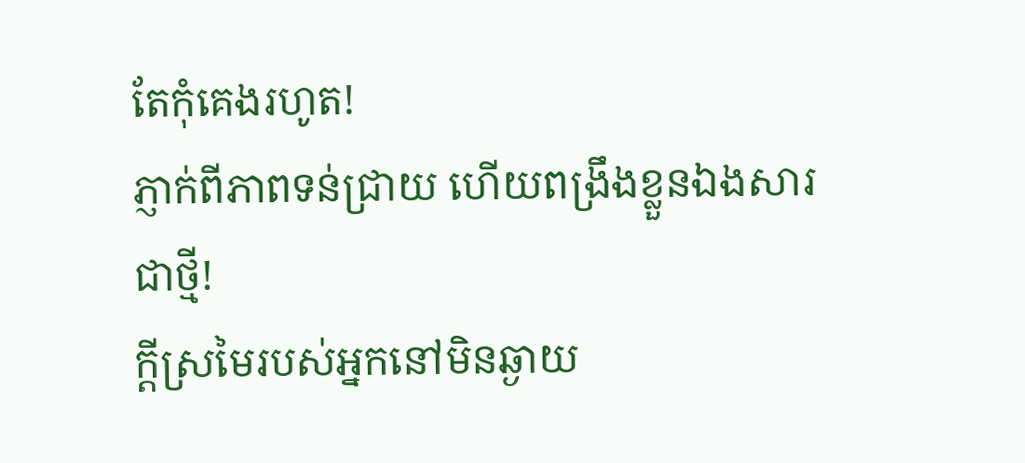តែកុំគេងរហូត!
ភ្ញាក់ពីភាពទន់ជ្រាយ ហើយពង្រឹងខ្លួនឯងសារជាថ្មី!
ក្តីស្រមៃរបស់អ្នកនៅមិនឆ្ងាយ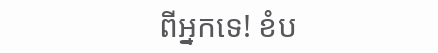ពីអ្នកទេ! ខំប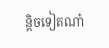ន្តិចទៀតណា៎